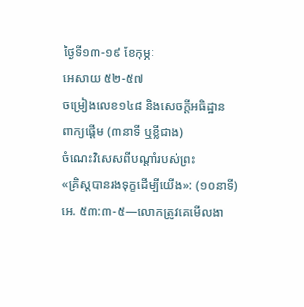ថ្ងៃទី១៣-១៩ ខែកុម្ភៈ
អេសាយ ៥២-៥៧
ចម្រៀងលេខ១៤៨ និងសេចក្ដីអធិដ្ឋាន
ពាក្យផ្ដើម (៣នាទី ឬខ្លីជាង)
ចំណេះវិសេសពីបណ្ដាំរបស់ព្រះ
«គ្រិស្តបានរងទុក្ខដើម្បីយើង»: (១០នាទី)
អេ. ៥៣:៣-៥—លោកត្រូវគេមើលងា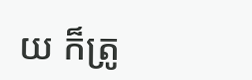យ ក៏ត្រូ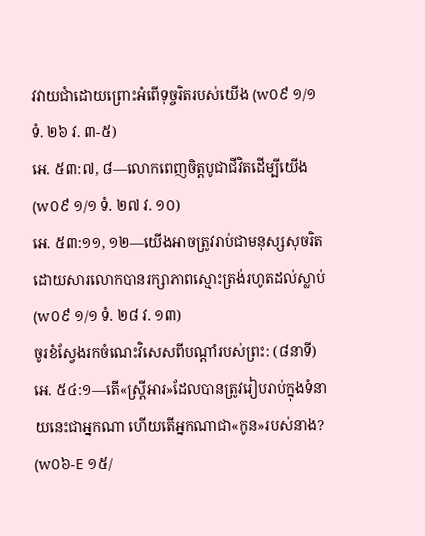វវាយជាំដោយព្រោះអំពើទុច្ចរិតរបស់យើង (w០៩ ១/១ ទំ. ២៦ វ. ៣-៥)
អេ. ៥៣:៧, ៨—លោកពេញចិត្តបូជាជីវិតដើម្បីយើង (w០៩ ១/១ ទំ. ២៧ វ. ១០)
អេ. ៥៣:១១, ១២—យើងអាចត្រូវរាប់ជាមនុស្សសុចរិត ដោយសារលោកបានរក្សាភាពស្មោះត្រង់រហូតដល់ស្លាប់ (w០៩ ១/១ ទំ. ២៨ វ. ១៣)
ចូរខំស្វែងរកចំណេះវិសេសពីបណ្ដាំរបស់ព្រះ: (៨នាទី)
អេ. ៥៤:១—តើ«ស្ត្រីអារ»ដែលបានត្រូវរៀបរាប់ក្នុងទំនាយនេះជាអ្នកណា ហើយតើអ្នកណាជា«កូន»របស់នាង? (w០៦-E ១៥/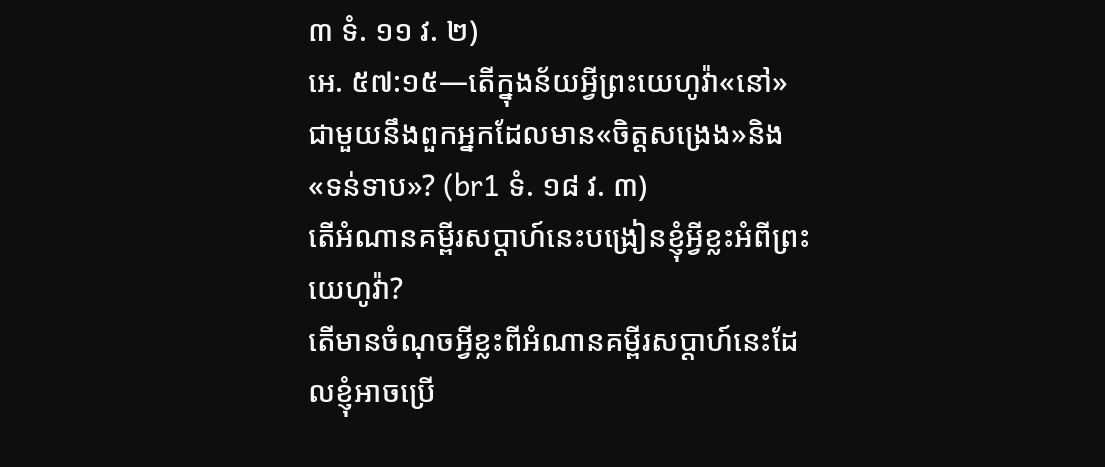៣ ទំ. ១១ វ. ២)
អេ. ៥៧:១៥—តើក្នុងន័យអ្វីព្រះយេហូវ៉ា«នៅ»ជាមួយនឹងពួកអ្នកដែលមាន«ចិត្តសង្រេង»និង«ទន់ទាប»? (br1 ទំ. ១៨ វ. ៣)
តើអំណានគម្ពីរសប្ដាហ៍នេះបង្រៀនខ្ញុំអ្វីខ្លះអំពីព្រះយេហូវ៉ា?
តើមានចំណុចអ្វីខ្លះពីអំណានគម្ពីរសប្ដាហ៍នេះដែលខ្ញុំអាចប្រើ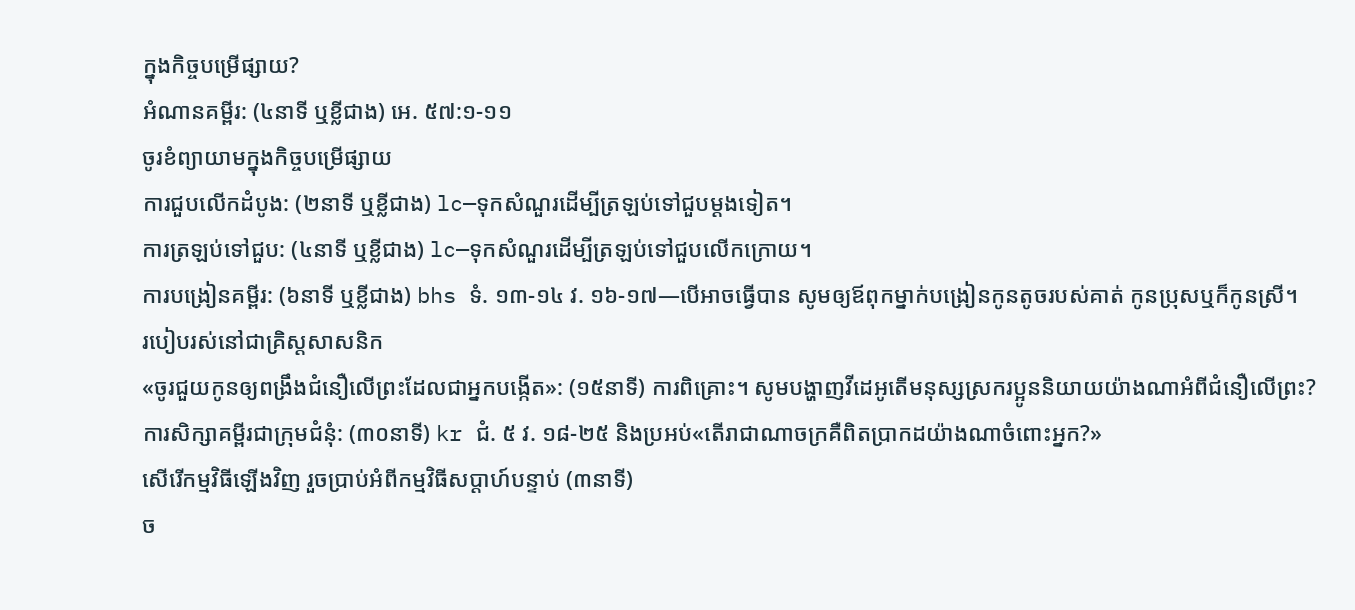ក្នុងកិច្ចបម្រើផ្សាយ?
អំណានគម្ពីរ: (៤នាទី ឬខ្លីជាង) អេ. ៥៧:១-១១
ចូរខំព្យាយាមក្នុងកិច្ចបម្រើផ្សាយ
ការជួបលើកដំបូង: (២នាទី ឬខ្លីជាង) lc—ទុកសំណួរដើម្បីត្រឡប់ទៅជួបម្ដងទៀត។
ការត្រឡប់ទៅជួប: (៤នាទី ឬខ្លីជាង) lc—ទុកសំណួរដើម្បីត្រឡប់ទៅជួបលើកក្រោយ។
ការបង្រៀនគម្ពីរ: (៦នាទី ឬខ្លីជាង) bhs ទំ. ១៣-១៤ វ. ១៦-១៧—បើអាចធ្វើបាន សូមឲ្យឪពុកម្នាក់បង្រៀនកូនតូចរបស់គាត់ កូនប្រុសឬក៏កូនស្រី។
របៀបរស់នៅជាគ្រិស្តសាសនិក
«ចូរជួយកូនឲ្យពង្រឹងជំនឿលើព្រះដែលជាអ្នកបង្កើត»: (១៥នាទី) ការពិគ្រោះ។ សូមបង្ហាញវីដេអូតើមនុស្សស្រករប្អូននិយាយយ៉ាងណាអំពីជំនឿលើព្រះ?
ការសិក្សាគម្ពីរជាក្រុមជំនុំ: (៣០នាទី) kr ជំ. ៥ វ. ១៨-២៥ និងប្រអប់«តើរាជាណាចក្រគឺពិតប្រាកដយ៉ាងណាចំពោះអ្នក?»
សើរើកម្មវិធីឡើងវិញ រួចប្រាប់អំពីកម្មវិធីសប្ដាហ៍បន្ទាប់ (៣នាទី)
ច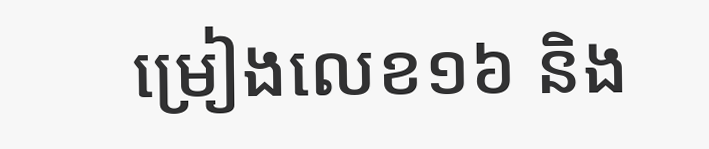ម្រៀងលេខ១៦ និង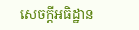សេចក្ដីអធិដ្ឋាន